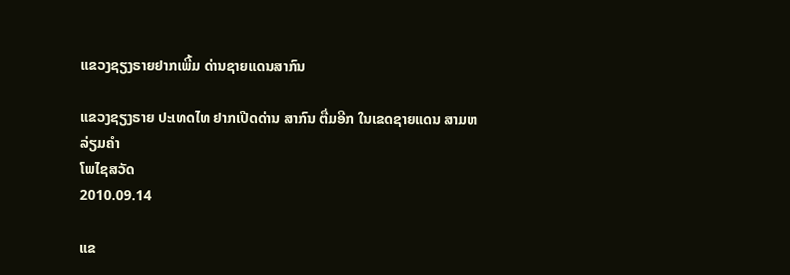ແຂວງຊຽງຣາຍຢາກເພີ້ມ ດ່ານຊາຍແດນສາກົນ

ແຂວງຊຽງຣາຍ ປະເທດໄທ ຢາກເປີດດ່ານ ສາກົນ ຕື່ມອີກ ໃນເຂດຊາຍແດນ ສາມຫລ່ຽມຄໍາ
ໂພໄຊສວັດ
2010.09.14

ແຂ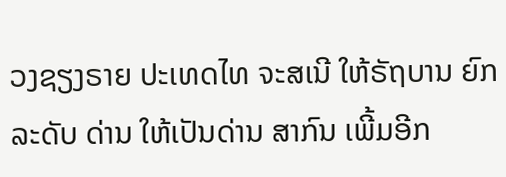ວງຊຽງຣາຍ ປະເທດໄທ ຈະສເນີ ໃຫ້ຣັຖບານ ຍົກລະດັບ ດ່ານ ໃຫ້ເປັນດ່ານ ສາກົນ ເພີ້ມອີກ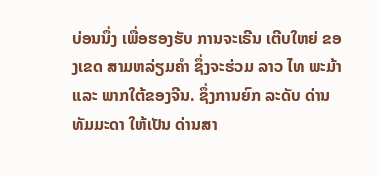ບ່ອນນຶ່ງ ເພື່ອຮອງຮັບ ການຈະເຣີນ ເຕີບໃຫຍ່ ຂອງເຂດ ສາມຫລ່ຽມຄຳ ຊຶ່ງຈະຮ່ວມ ລາວ ໄທ ພະມ້າ ແລະ ພາກໃຕ້ຂອງຈີນ. ຊຶ່ງການຍົກ ລະດັບ ດ່ານທັມມະດາ ໃຫ້ເປັນ ດ່ານສາ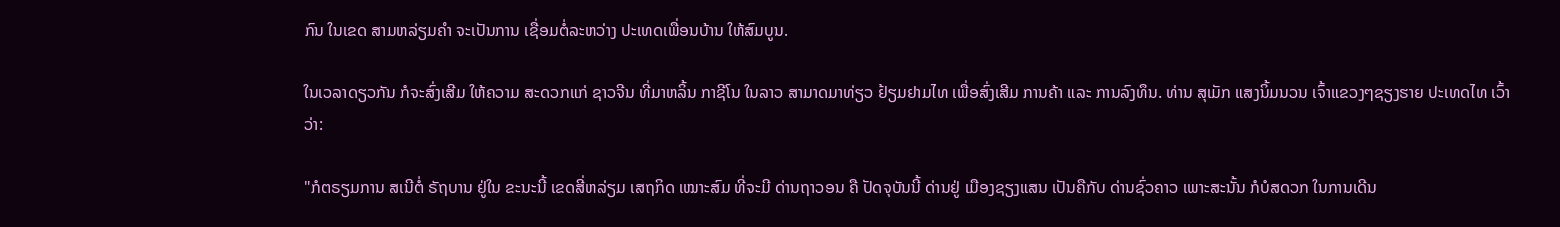ກົນ ໃນເຂດ ສາມຫລ່ຽມຄຳ ຈະເປັນການ ເຊື່ອມຕໍ່ລະຫວ່າງ ປະເທດເພື່ອນບ້ານ ໃຫ້ສົມບູນ.

ໃນເວລາດຽວກັນ ກໍຈະສົ່ງເສີມ ໃຫ້ຄວາມ ສະດວກແກ່ ຊາວຈີນ ທີ່ມາຫລິ້ນ ກາຊີໂນ ໃນລາວ ສາມາດມາທ່ຽວ ຢ້ຽມຢາມໄທ ເພື່ອສົ່ງເສີມ ການຄ້າ ແລະ ການລົງທຶນ. ທ່ານ ສຸເມັກ ແສງນິ້ມນວນ ເຈົ້າແຂວງໆຊຽງຮາຍ ປະເທດໄທ ເວົ້າວ່າ:

"ກໍຕຣຽມການ ສເນີຕໍ່ ຣັຖບານ ຢູ່ໃນ ຂະນະນີ້ ເຂດສີ່ຫລ່ຽມ ເສຖກິດ ເໝາະສົມ ທີ່ຈະມີ ດ່ານຖາວອນ ຄື ປັດຈຸບັນນີ້ ດ່ານຢູ່ ເມືອງຊຽງແສນ ເປັນຄືກັບ ດ່ານຊົ່ວຄາວ ເພາະສະນັ້ນ ກໍບໍສດວກ ໃນການເດີນ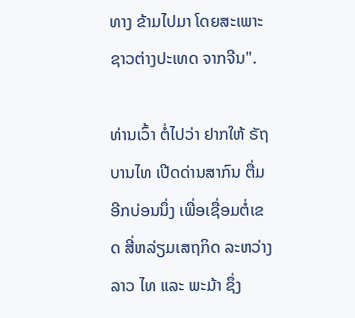ທາງ ຂ້າມໄປມາ ໂດຍສະເພາະ ຊາວຕ່າງປະເທດ ຈາກຈີນ".

ທ່ານເວົ້າ ຕໍ່ໄປວ່າ ຢາກໃຫ້ ຣັຖບານໄທ ເປີດດ່ານສາກົນ ຕື່ມອີກບ່ອນນຶ່ງ ເພື່ອເຊື່ອມຕໍ່ເຂດ ສີ່ຫລ່ຽມເສຖກິດ ລະຫວ່າງລາວ ໄທ ແລະ ພະມ້າ ຊຶ່ງ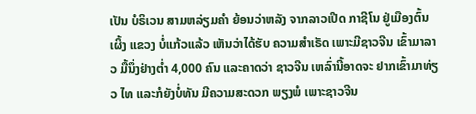ເປັນ ບໍຣິເວນ ສາມຫລ່ຽມຄຳ ຍ້ອນວ່າຫລັງ ຈາກລາວເປີດ ກາຊີໂນ ຢູ່ເມືອງຕົ້ນເຜິ້ງ ແຂວງ ບໍ່ແກ້ວແລ້ວ ເຫັນວ່າໄດ້ຮັບ ຄວາມສຳເຣັດ ເພາະມີຊາວຈີນ ເຂົ້າມາລາວ ມື້ນຶ່ງຢ່າງຕໍ່າ 4,000 ຄົນ ແລະຄາດວ່າ ຊາວຈີນ ເຫລົ່ານີ້ອາດຈະ ຢາກເຂົ້າມາທ່ຽວ ໄທ ແລະກໍຍັງບໍ່ທັນ ມີຄວາມສະດວກ ພຽງພໍ ເພາະຊາວຈີນ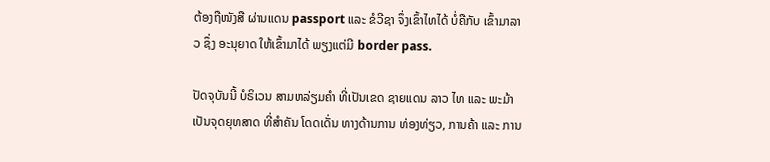ຕ້ອງຖືໜັງສື ຜ່ານແດນ passport ແລະ ຂໍວີຊາ ຈຶ່ງເຂົ້າໄທໄດ້ ບໍ່ຄືກັບ ເຂົ້າມາລາວ ຊຶ່ງ ອະນຸຍາດ ໃຫ້ເຂົ້າມາໄດ້ ພຽງແຕ່ມີ border pass.

ປັດຈຸບັນນີ້ ບໍຣິເວນ ສາມຫລ່ຽມຄຳ ທີ່ເປັນເຂດ ຊາຍແດນ ລາວ ໄທ ແລະ ພະມ້າ ເປັນຈຸດຍຸທສາດ ທີ່ສຳຄັນ ໂດດເດັ່ນ ທາງດ້ານການ ທ່ອງທ່ຽວ, ການຄ້າ ແລະ ການ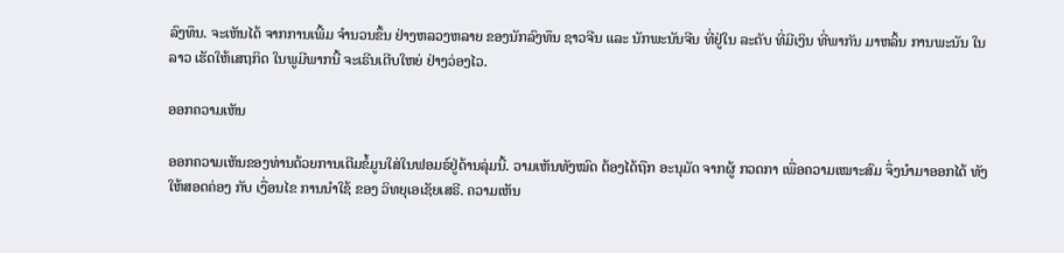ລົງທຶນ. ຈະເຫັນໄດ້ ຈາກການເພີ້ມ ຈຳນວນຂຶ້ນ ຢ່າງຫລວງຫລາຍ ຂອງນັກລົງທຶນ ຊາວຈີນ ແລະ ນັກພະນັນຈີນ ທີ່ຢູ່ໃນ ລະດັບ ທີ່ມີເງິນ ທີ່ພາກັນ ມາຫລິ້ນ ການພະນັນ ໃນລາວ ເຮັດໃຫ້ເສຖກິດ ໃນພູມີພາກນີ້ ຈະເຣີນເຕີບໃຫຍ່ ຢ່າງວ່ອງໄວ.

ອອກຄວາມເຫັນ

ອອກຄວາມເຫັນຂອງທ່ານດ້ວຍການເຕີມຂໍ້ມູນໃສ່ໃນຟອມຣ໌ຢູ່ດ້ານລຸ່ມນີ້. ວາມເຫັນທັງໝົດ ຕ້ອງໄດ້ຖືກ ອະນຸມັດ ຈາກຜູ້ ກວດກາ ເພື່ອຄວາມເໝາະສົມ ຈຶ່ງນໍາມາອອກໄດ້ ທັງໃຫ້ສອດຄ່ອງ ກັບ ເງື່ອນໄຂ ການນຳໃຊ້ ຂອງ ວິທຍຸເອເຊັຍເສຣີ. ຄວາມເຫັນ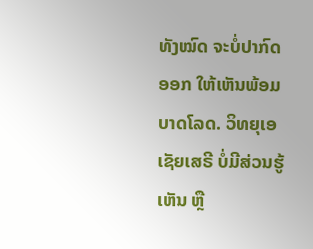ທັງໝົດ ຈະບໍ່ປາກົດອອກ ໃຫ້ເຫັນພ້ອມບາດໂລດ. ວິທຍຸເອເຊັຍເສຣີ ບໍ່ມີສ່ວນຮູ້ເຫັນ ຫຼື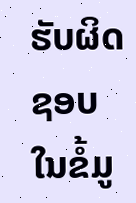ຮັບຜິດຊອບ ໃນຂໍ້ມູ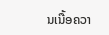ນເນື້ອຄວາ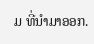ມ ທີ່ນໍາມາອອກ.